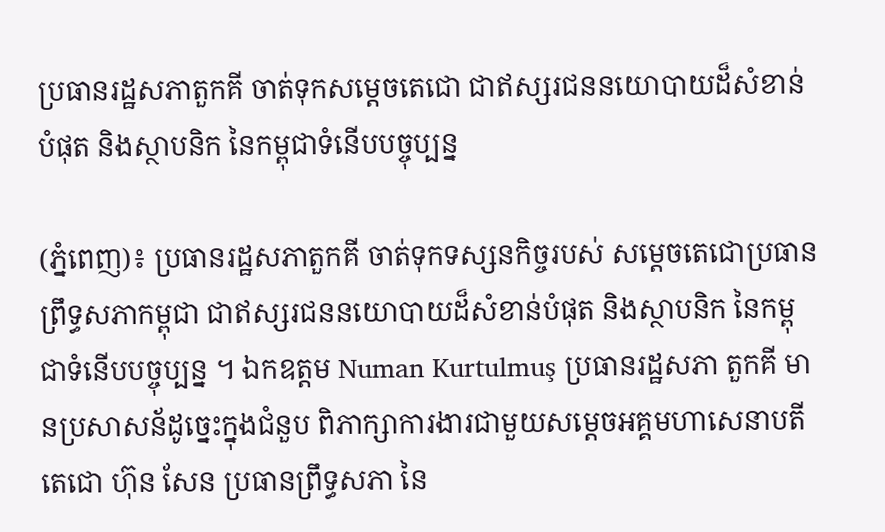ប្រធានរដ្ឋសភាតួកគី ចាត់ទុកសម្តេចតេជោ ជាឥស្សរជននយោបាយដ៏សំខាន់បំផុត និងស្ថាបនិក នៃកម្ពុជាទំនើបបច្ចុប្បន្ន

(ភ្នំពេញ)៖ ប្រធានរដ្ឋសភាតួកគី ចាត់ទុកទស្សនកិច្ចរបស់ សម្តេចតេជោប្រធានព្រឹទ្ធសភាកម្ពុជា ជាឥស្សរជននយោបាយដ៏សំខាន់បំផុត និងស្ថាបនិក នៃកម្ពុជាទំនើបបច្ចុប្បន្ន ។ ឯកឧត្តម Numan Kurtulmuş ប្រធានរដ្ឋសភា តួកគី មានប្រសាសន័ដូច្នេះក្នុងជំនួប ពិភាក្សាការងារជាមួយសម្តេចអគ្គមហាសេនាបតីតេជោ ហ៊ុន សែន ប្រធានព្រឹទ្ធសភា នៃ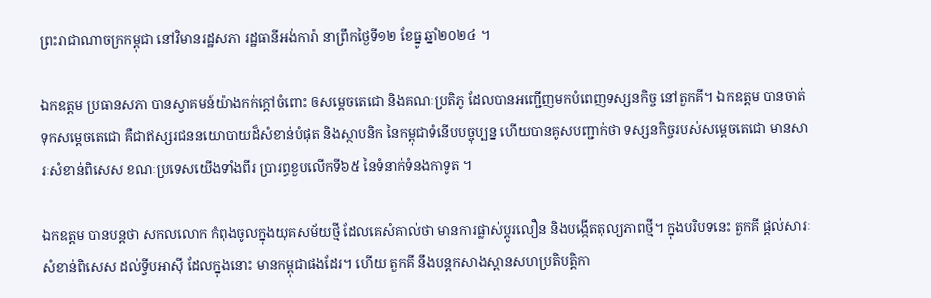ព្រះរាជាណាចក្រកម្ពុជា នៅវិមានរដ្ឋសភា រដ្ឋធានីអង់ការ៉ា នាព្រឹកថ្ងៃទី១២ ខែធ្នូ ឆ្នាំ២០២៤ ។

ឯកឧត្តម ប្រធានសភា បានស្វាគមន៍យ៉ាងកក់ក្ដៅចំពោះ ឲសម្ដេចតេជោ និងគណៈប្រតិភូ ដែលបានអញ្ជើញមកបំពេញទស្សនកិច្ច នៅតួកគី។ ឯកឧត្តម បានចាត់ទុកសម្តេចតេជោ គឺជាឥស្សរជននយោបាយដ៏សំខាន់បំផុត និងស្ថាបនិក នៃកម្ពុជាទំនើបបច្ចុប្បន្ន ហើយបានគូសបញ្ជាក់ថា ទស្សនកិច្ចរបស់សម្តេចតេជោ មានសារៈសំខាន់ពិសេស ខណៈប្រទេសយើងទាំងពីរ ប្រារព្ធខួបលើកទី៦៥ នៃទំនាក់ទំនងកាទូត ។

ឯកឧត្តម បានបន្តថា សកលលោក កំពុងចូលក្នុងយុគសម័យថ្មី ដែលគេសំគាល់ថា មានការផ្លាស់ប្តូរលឿន និងបង្កើតតុល្យភាពថ្មី។ ក្នុងបរិបទនេះ តួកគី ផ្តល់សារៈសំខាន់ពិសេស ដល់ទ្វីបអាស៊ី ដែលក្នុងនោះ មានកម្ពុជាផងដែរ។ ហើយ តួកគី នឹងបន្តកសាងស្ពានសហប្រតិបត្តិកា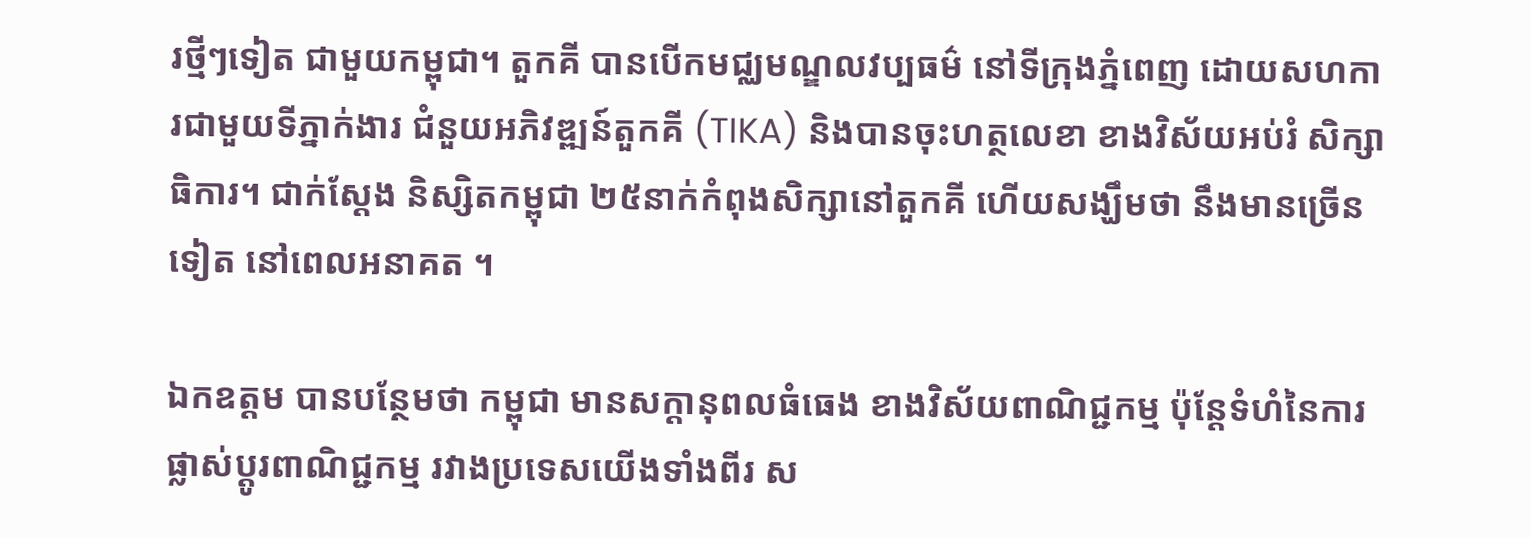រថ្មីៗទៀត ជាមួយកម្ពុជា។ តួកគី បានបើកមជ្ឈមណ្ឌលវប្បធម៌ នៅទីក្រុងភ្នំពេញ ដោយសហការជាមួយទីភ្នាក់ងារ ជំនួយអភិវឌ្ឍន៍តួកគី (TIKA) និងបានចុះហត្ថលេខា ខាងវិស័យអប់រំ សិក្សាធិការ។ ជាក់ស្តែង និស្សិតកម្ពុជា ២៥នាក់កំពុងសិក្សានៅតួកគី ហើយសង្ឃឹមថា នឹងមានច្រើនទៀត នៅពេលអនាគត ។

ឯកឧត្តម បានបន្ថែមថា កម្ពុជា មានសក្តានុពលធំធេង ខាងវិស័យពាណិជ្ជកម្ម ប៉ុន្តែទំហំនៃការផ្លាស់ប្តូរពាណិជ្ជកម្ម រវាងប្រទេសយើងទាំងពីរ ស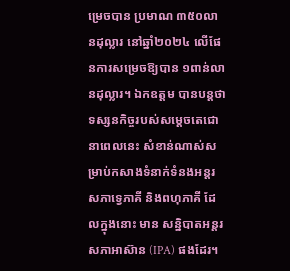ម្រេចបាន ប្រមាណ ៣៥០លានដុល្លារ នៅឆ្នាំ២០២៤ លើផែនការសម្រេចឱ្យបាន ១ពាន់លានដុល្លារ។ ឯកឧត្តម បានបន្តថា ទស្សនកិច្ចរបស់សម្តេចតេជោ នាពេលនេះ សំខាន់ណាស់សម្រាប់កសាងទំនាក់ទំនងអន្តរសភាទ្វេភាគី និងពហុភាគី ដែលក្នុងនោះ មាន សន្និបាតអន្តរសភាអាស៊ាន (IPA) ផងដែរ។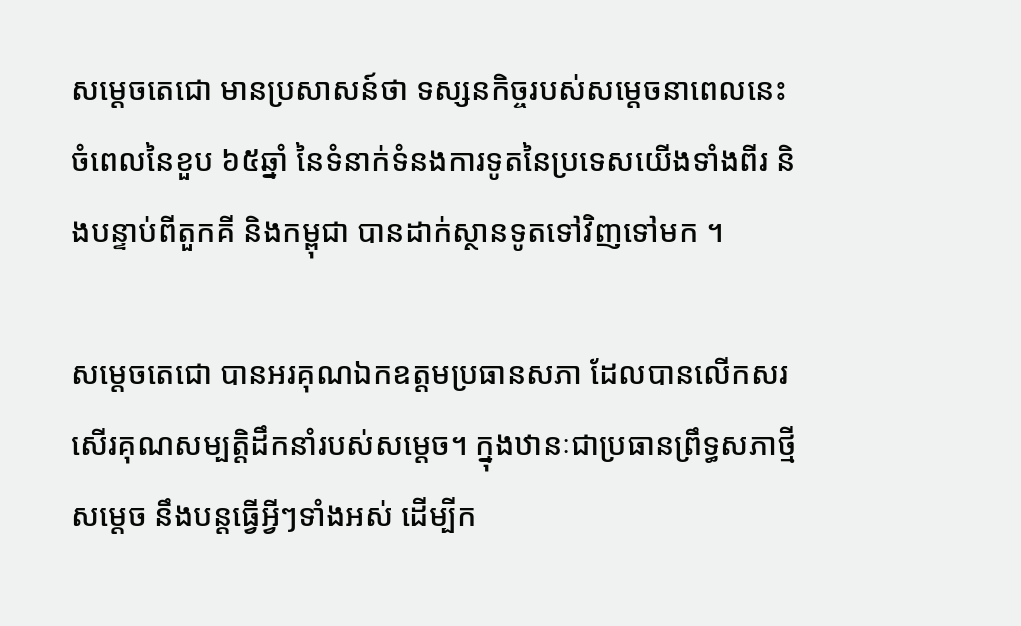សម្តេចតេជោ មានប្រសាសន៍ថា ទស្សនកិច្ចរបស់សម្តេចនាពេលនេះ ចំពេលនៃខួប ៦៥ឆ្នាំ នៃទំនាក់ទំនងការទូតនៃប្រទេសយើងទាំងពីរ និងបន្ទាប់ពីតួកគី និងកម្ពុជា បានដាក់ស្ថានទូតទៅវិញទៅមក ។

សម្តេចតេជោ បានអរគុណឯកឧត្តមប្រធានសភា ដែលបានលើកសរសើរគុណសម្បត្តិដឹកនាំរបស់សម្តេច។ ក្នុងឋានៈជាប្រធានព្រឹទ្ធសភាថ្មី សម្តេច នឹងបន្តធ្វើអ្វីៗទាំងអស់ ដើម្បីក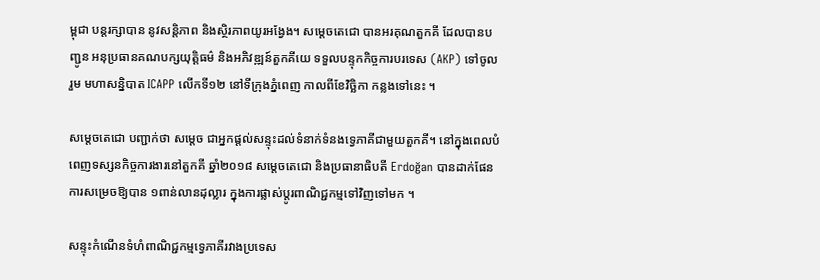ម្ពុជា បន្តរក្សាបាន នូវសន្តិភាព និងស្ថិរភាពយូរអង្វែង។ សម្តេចតេជោ បានអរគុណតួកគី ដែលបានបញ្ជូន អនុប្រធានគណបក្សយុត្តិធម៌ និងអភិវឌ្ឍន៍តួកគីយេ ទទួលបន្ទុកកិច្ចការបរទេស (AKP) ទៅចូលរួម មហាសន្និបាត ICAPP លើកទី១២ នៅទីក្រុងភ្នំពេញ កាលពីខែវិច្ឆិកា កន្លងទៅនេះ ។

សម្តេចតេជោ បញ្ជាក់ថា សម្តេច ជាអ្នកផ្តល់សន្ទុះដល់ទំនាក់ទំនងទ្វេភាគីជាមួយតួកគី។ នៅក្នុងពេលបំពេញទស្សនកិច្ចការងារនៅតួកគី ឆ្នាំ២០១៨ សម្តេចតេជោ និងប្រធានាធិបតី Erdoğan បានដាក់ផែនការសម្រេចឱ្យបាន ១ពាន់លានដុល្លារ ក្នុងការផ្លាស់ប្តូរពាណិជ្ជកម្មទៅវិញទៅមក ។

សន្ទុះកំណើនទំហំពាណិជ្ជកម្មទ្វេភាគីរវាងប្រទេស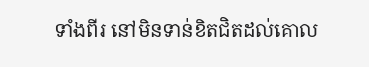ទាំងពីរ នៅមិនទាន់ខិតជិតដល់គោល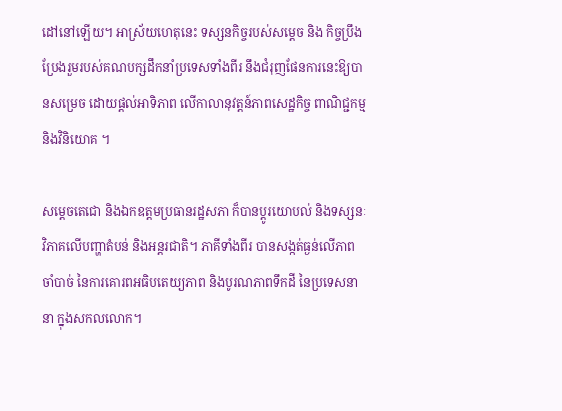ដៅនៅឡើយ។ អាស្រ័យហេតុនេះ ទស្សនកិច្ចរបស់សម្តេច និង កិច្ចប្រឹងប្រែងរួមរបស់គណបក្សដឹកនាំប្រទេសទាំងពីរ នឹងជំរុញផែនការនេះឱ្យបានសម្រេច ដោយផ្តល់អាទិភាព លើកាលានុវត្តន៍ភាពសេដ្ឋកិច្ច ពាណិជ្ជកម្ម និងវិនិយោគ ។

សម្តេចតេជោ និងឯកឧត្តមប្រធានរដ្ឋសភា ក៏បានប្តូរយោបល់ និងទស្សនៈវិភាគលើបញ្ហាតំបន់ និងអន្តរជាតិ។ ភាគីទាំងពីរ បានសង្កត់ធ្ងន់លើភាពចាំបាច់ នៃការគោរពអធិបតេយ្យភាព និងបូរណភាពទឹកដី នៃប្រទេសនានា ក្នុងសកលលោក។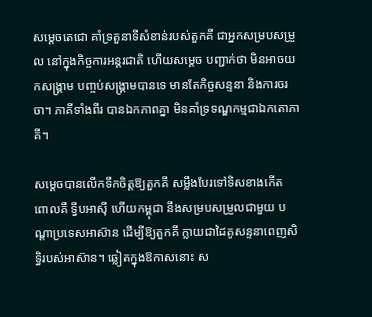សម្តេចតេជោ គាំទ្រតួនាទីសំខាន់របស់តួកគី ជាអ្នកសម្របសម្រួល នៅក្នុងកិច្ចការអន្តរជាតិ ហើយសម្តេច បញ្ជាក់ថា មិនអាចយកសង្គ្រាម បញ្ចប់សង្គ្រាមបានទេ មានតែកិច្ចសន្ទនា និងការចរចា។ ភាគីទាំងពីរ បានឯកភាពគ្នា មិនគាំទ្រទណ្ឌកម្មជាឯកតោភាគី។

សម្តេចបានលើកទឹកចិត្តឱ្យតួកគី សម្លឹងបែរទៅទិសខាងកើត ពោលគឺ ទ្វីបអាស៊ី ហើយកម្ពុជា នឹងសម្របសម្រួលជាមួយ បណ្តាប្រទេសអាស៊ាន ដើម្បីឱ្យតួកគី ក្លាយជាដៃគូសន្ទនាពេញសិទ្ធិរបស់អាស៊ាន។ ឆ្លៀតក្នុងឱកាសនោះ ស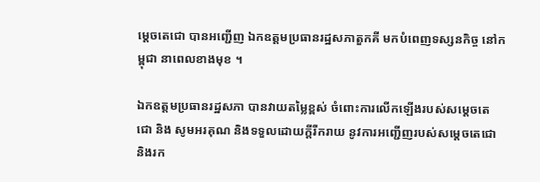ម្តេចតេជោ បានអញ្ជើញ ឯកឧត្តមប្រធានរដ្ឋសភាតួកគី មកបំពេញទស្សនកិច្ច នៅកម្ពុជា នាពេលខាងមុខ ។

ឯកឧត្តមប្រធានរដ្ឋសភា បានវាយតម្លៃខ្ពស់ ចំពោះការលើកឡើងរបស់សម្តេចតេជោ និង សូមអរគុណ និងទទួលដោយក្តីរីករាយ នូវការអញ្ជើញរបស់សម្តេចតេជោ និងរក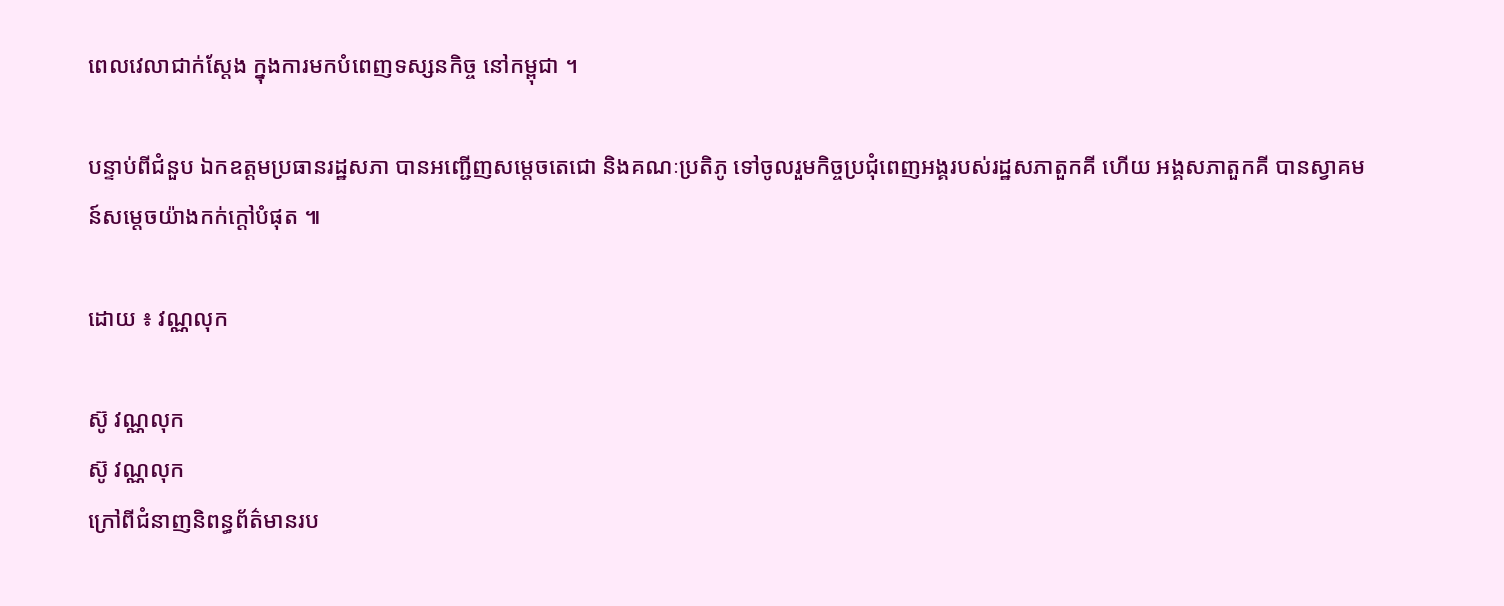ពេលវេលាជាក់ស្តែង ក្នុងការមកបំពេញទស្សនកិច្ច នៅកម្ពុជា ។

បន្ទាប់ពីជំនួប ឯកឧត្តមប្រធានរដ្ឋសភា បានអញ្ជើញសម្តេចតេជោ និងគណៈប្រតិភូ ទៅចូលរួមកិច្ចប្រជុំពេញអង្គរបស់រដ្ឋសភាតួកគី ហើយ អង្គសភាតួកគី បានស្វាគមន៍សម្តេចយ៉ាងកក់ក្តៅបំផុត ៕

ដោយ ៖ វណ្ណលុក

ស៊ូ វណ្ណលុក
ស៊ូ វណ្ណលុក
ក្រៅពីជំនាញនិពន្ធព័ត៌មានរប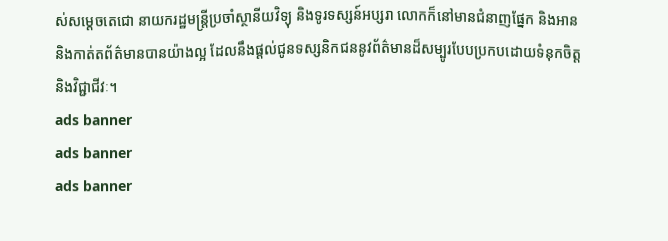ស់សម្ដេចតេជោ នាយករដ្ឋមន្ត្រីប្រចាំស្ថានីយវិទ្យុ និងទូរទស្សន៍អប្សរា លោកក៏នៅមានជំនាញផ្នែក និងអាន និងកាត់តព័ត៌មានបានយ៉ាងល្អ ដែលនឹងផ្ដល់ជូនទស្សនិកជននូវព័ត៌មានដ៏សម្បូរបែបប្រកបដោយទំនុកចិត្ត និងវិជ្ជាជីវៈ។
ads banner
ads banner
ads banner